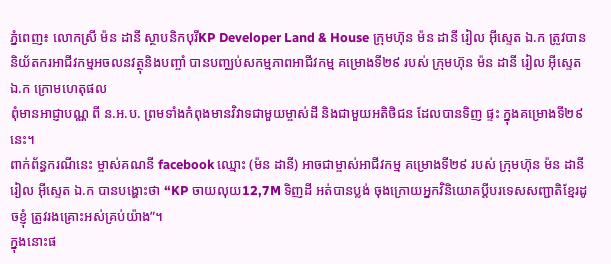ភ្នំពេញ៖ លោកស្រី ម៉ន ដានី ស្ថាបនិកបុរីKP Developer Land & House ក្រុមហ៊ុន ម៉ន ដានី រៀល អុីស្ទេត ឯ.ក ត្រូវបាន និយ័តករអាជីវកម្មអចលនវត្ថុនិងបញ្ចាំ បានបញ្ឈប់សកម្មភាពអាជីវកម្ម គម្រោងទី២៩ របស់ ក្រុមហ៊ុន ម៉ន ដានី រៀល អុីស្ទេត ឯ.ក ក្រោមហេតុផល
ពុំមានអាជ្ញាបណ្ណ ពី ន.អ.ប. ព្រមទាំងកំពុងមានវិវាទជាមួយម្ចាស់ដី និងជាមួយអតិថិជន ដែលបានទិញ ផ្ទះ ក្នុងគម្រោងទី២៩នេះ។
ពាក់ព័ន្ធករណីនេះ ម្ចាស់គណនី facebook ឈ្មោះ (ម៉ន ដានី) អាចជាម្ចាស់អាជីវកម្ម គម្រោងទី២៩ របស់ ក្រុមហ៊ុន ម៉ន ដានី រៀល អុីស្ទេត ឯ.ក បានបង្ហោះថា “KP ចាយលុយ12,7M ទិញដី អត់បានប្លង់ ចុងក្រោយអ្នកវិនិយោគប្តីបរទេសសញ្ជាតិខ្មែរដូចខ្ញុំ ត្រូវរងគ្រោះអស់គ្រប់យ៉ាង”។
ក្នុងនោះផ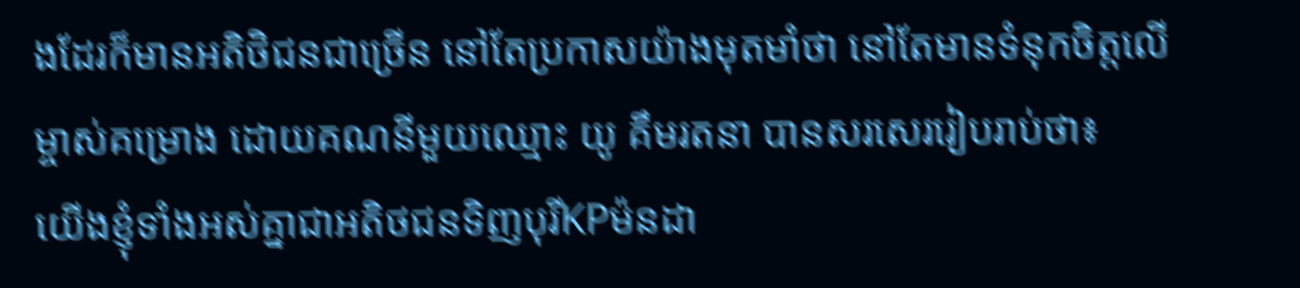ងដែរក៏មានអតិថិជនជាច្រើន នៅតែប្រកាសយ៉ាងមុតមាំថា នៅតែមានទំនុកចិត្តលើម្ចាស់គម្រោង ដោយគណនីមួយឈ្មោះ យូ គឹមរតនា បានសរសេររៀបរាប់ថា៖
យេីងខ្ញុំទាំងអស់គ្នាជាអតិថជនទិញបុរីKPម៉នដា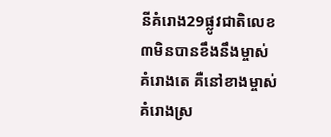នីគំរោង29ផ្លូវជាតិលេខ៣មិនបានខឹងនឹងម្ចាស់គំរោងតេ គឺនៅខាងម្ចាស់គំរោងស្រ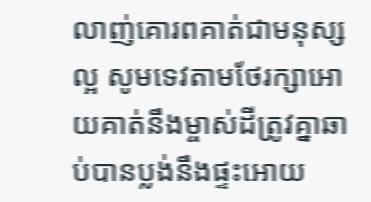លាញ់គោរពគាត់ជាមនុស្សល្អ សូមទេវតាមថែរក្សាអោយគាត់នឹងម្ចាស់ដីត្រូវគ្នាឆាប់បានប្លង់នឹងផ្ទះអោយ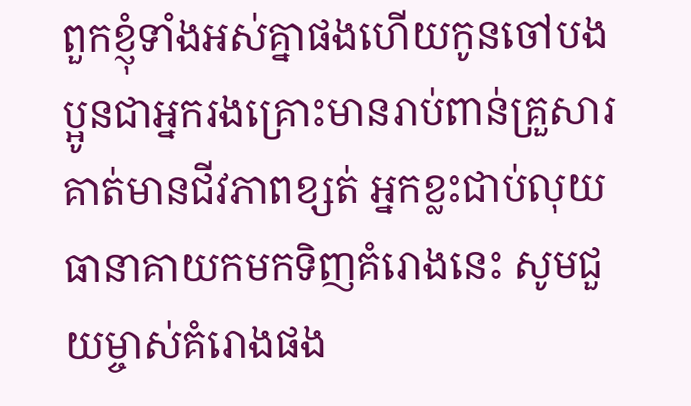ពួកខ្ញុំទាំងអស់គ្នាផងហេីយកូនចៅបងប្អូនជាអ្នករងគ្រោះមានរាប់ពាន់គ្រួសារគាត់មានជីវភាពខ្សត់ អ្នកខ្លះជាប់លុយធានាគាយកមកទិញគំរោងនេះ សូមជួយម្ចាស់គំរោងផង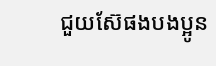ជួយស៊ែផងបងប្អូន